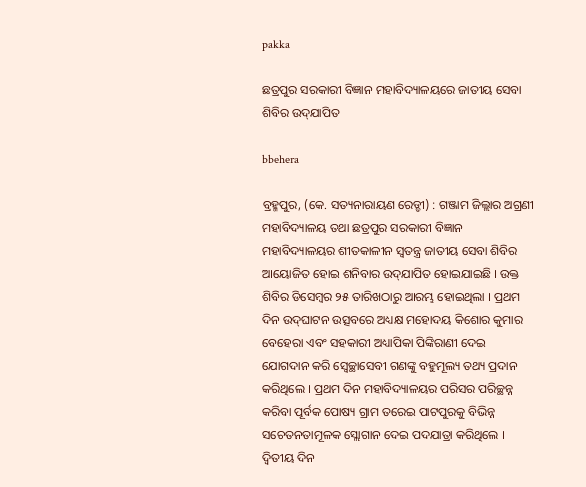pakka

ଛତ୍ରପୁର ସରକାରୀ ବିଜ୍ଞାନ ମହାବିଦ୍ୟାଳୟରେ ଜାତୀୟ ସେବା ଶିବିର ଉଦ୍‌ଯାପିତ

bbehera

ବ୍ରହ୍ମପୁର, (କେ. ସତ୍ୟନାରାୟଣ ରେଡ୍ଡୀ) : ଗଞ୍ଜାମ ଜିଲ୍ଲାର ଅଗ୍ରଣୀ ମହାବିଦ୍ୟାଳୟ ତଥା ଛତ୍ରପୁର ସରକାରୀ ବିଜ୍ଞାନ ମହାବିଦ୍ୟାଳୟର ଶୀତକାଳୀନ ସ୍ୱତନ୍ତ୍ର ଜାତୀୟ ସେବା ଶିବିର ଆୟୋଜିତ ହୋଇ ଶନିବାର ଉଦ୍‌ଯାପିତ ହୋଇଯାଇଛି । ଉକ୍ତ ଶିବିର ଡିସେମ୍ବର ୨୫ ତାରିଖଠାରୁ ଆରମ୍ଭ ହୋଇଥିଲା । ପ୍ରଥମ ଦିନ ଉଦ୍‌ଘାଟନ ଉତ୍ସବରେ ଅଧ୍ୟକ୍ଷ ମହୋଦୟ କିଶୋର କୁମାର ବେହେରା ଏବଂ ସହକାରୀ ଅଧ୍ୟାପିକା ପିଙ୍କିରାଣୀ ଦେଇ ଯୋଗଦାନ କରି ସ୍ୱେଚ୍ଛାସେବୀ ଗଣଙ୍କୁ ବହୁମୂଲ୍ୟ ତଥ୍ୟ ପ୍ରଦାନ କରିଥିଲେ । ପ୍ରଥମ ଦିନ ମହାବିଦ୍ୟାଳୟର ପରିସର ପରିଚ୍ଛନ୍ନ କରିବା ପୂର୍ବକ ପୋଷ୍ୟ ଗ୍ରାମ ତରେଇ ପାଟପୁରକୁ ବିଭିନ୍ନ ସଚେତନତାମୂଳକ ସ୍ଲୋଗାନ ଦେଇ ପଦଯାତ୍ରା କରିଥିଲେ । ଦ୍ୱିତୀୟ ଦିନ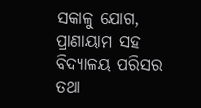ସକାଳୁ ଯୋଗ, ପ୍ରାଣାୟାମ ସହ ବିଦ୍ୟାଳୟ ପରିସର ତଥା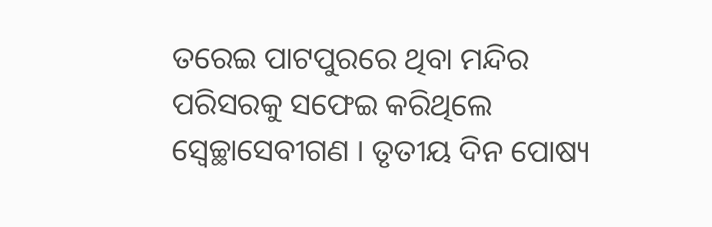ତରେଇ ପାଟପୁରରେ ଥିବା ମନ୍ଦିର ପରିସରକୁ ସଫେଇ କରିଥିଲେ ସ୍ୱେଚ୍ଛାସେବୀଗଣ । ତୃତୀୟ ଦିନ ପୋଷ୍ୟ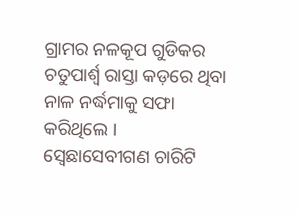ଗ୍ରାମର ନଳକୂପ ଗୁଡିକର ଚତୁପାର୍ଶ୍ଵ ରାସ୍ତା କଡ଼ରେ ଥିବା ନାଳ ନର୍ଦ୍ଧମାକୁ ସଫା କରିଥିଲେ । ସ୍ବେଛାସେବୀଗଣ ଚାରିଟି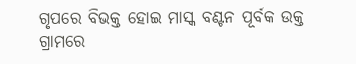ଗୃପରେ ବିଭକ୍ତ ହୋଇ ମାସ୍କ ବଣ୍ଟନ ପୂର୍ବକ ଉକ୍ତ ଗ୍ରାମରେ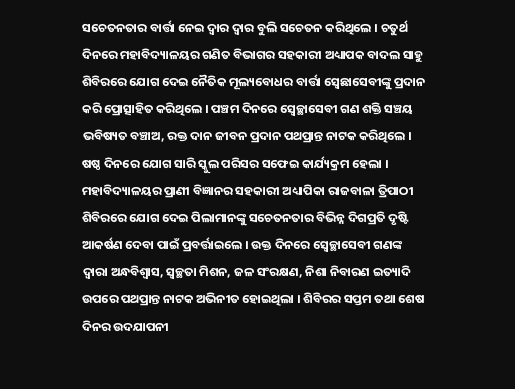ସଚେତନତାର ବାର୍ତ୍ତା ନେଇ ଦ୍ୱାର ଦ୍ୱାର ବୁଲି ସଚେତନ କରିଥିଲେ । ଚତୁର୍ଥ ଦିନରେ ମହାବିଦ୍ୟାଳୟର ଗଣିତ ବିଭାଗର ସହକାରୀ ଅଧ୍ୟାପକ ବାଦଲ ସାହୁ ଶିବିରରେ ଯୋଗ ଦେଇ ନୈତିକ ମୂଲ୍ୟବୋଧର ବାର୍ତ୍ତା ସ୍ୱେଛାସେବୀଙ୍କୁ ପ୍ରଦାନ କରି ପ୍ରୋତ୍ସାହିତ କରିଥିଲେ । ପଞ୍ଚମ ଦିନରେ ସ୍ୱେଚ୍ଛାସେବୀ ଗଣ ଶକ୍ତି ସଞ୍ଚୟ ଭବିଷ୍ୟତ ବଞ୍ଚାଅ, ରକ୍ତ ଦାନ ଜୀବନ ପ୍ରଦାନ ପଥପ୍ରାନ୍ତ ନାଟକ କରିଥିଲେ । ଷଷ୍ଠ ଦିନରେ ଯୋଗ ସାରି ସ୍କୁଲ ପରିସର ସଫେଇ କାର୍ଯ୍ୟକ୍ରମ ହେଲା । ମହାବିଦ୍ୟାଳୟର ପ୍ରାଣୀ ବିଜ୍ଞାନର ସହକାରୀ ଅଧ୍ୟାପିକା ରାଜବାଳା ତ୍ରିପାଠୀ ଶିବିରରେ ଯୋଗ ଦେଇ ପିଲାମାନଙ୍କୁ ସଚେତନତାର ବିଭିନ୍ନ ଦିଗପ୍ରତି ଦୃଷ୍ଟି ଆକର୍ଷଣ ଦେବା ପାଇଁ ପ୍ରବର୍ତ୍ତାଇଲେ । ଉକ୍ତ ଦିନରେ ସ୍ୱେଚ୍ଛାସେବୀ ଗଣଙ୍କ ଦ୍ୱାରା ଅନ୍ଧବିଶ୍ୱାସ, ସ୍ୱଚ୍ଛତା ମିଶନ, ଜଳ ସଂରକ୍ଷଣ, ନିଶା ନିବାରଣ ଇତ୍ୟାଦି ଉପରେ ପଥପ୍ରାନ୍ତ ନାଟକ ଅଭିନୀତ ହୋଇଥିଲା । ଶିବିରର ସପ୍ତମ ତଥା ଶେଷ ଦିନର ଉଦଯାପନୀ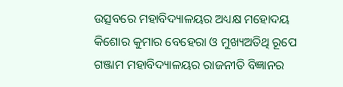ଉତ୍ସବରେ ମହାବିଦ୍ୟାଳୟର ଅଧ୍ୟକ୍ଷ ମହୋଦୟ କିଶୋର କୁମାର ବେହେରା ଓ ମୁଖ୍ୟଅତିଥି ରୂପେ ଗଞ୍ଜାମ ମହାବିଦ୍ୟାଳୟର ରାଜନୀତି ବିଜ୍ଞାନର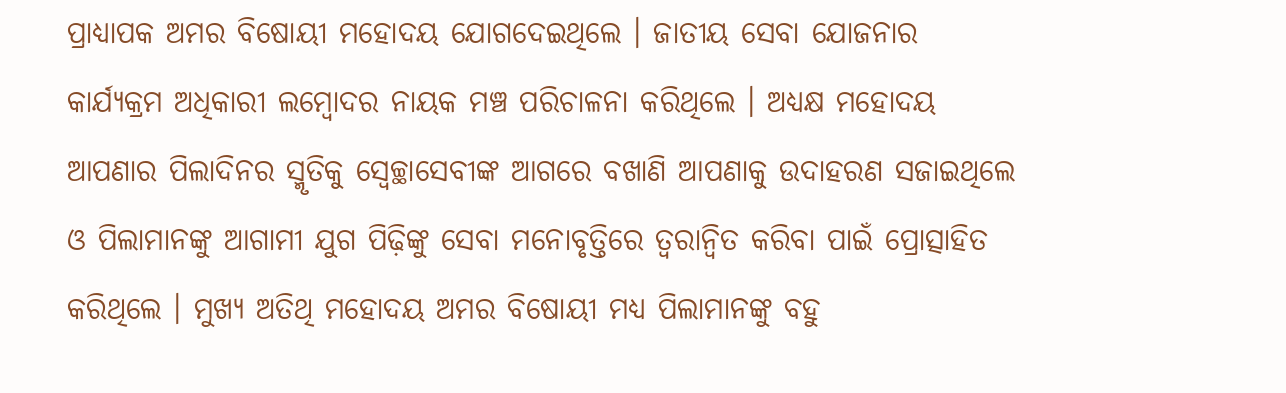ପ୍ରାଧ୍ୟାପକ ଅମର ବିଷୋୟୀ ମହୋଦୟ ଯୋଗଦେଇଥିଲେ । ଜାତୀୟ ସେବା ଯୋଜନାର କାର୍ଯ୍ୟକ୍ରମ ଅଧିକାରୀ ଲମ୍ବୋଦର ନାୟକ ମଞ୍ଚ ପରିଚାଳନା କରିଥିଲେ । ଅଧ୍ୟକ୍ଷ ମହୋଦୟ ଆପଣାର ପିଲାଦିନର ସ୍ମୃତିକୁ ସ୍ୱେଚ୍ଛାସେବୀଙ୍କ ଆଗରେ ବଖାଣି ଆପଣାକୁ ଉଦାହରଣ ସଜାଇଥିଲେ ଓ ପିଲାମାନଙ୍କୁ ଆଗାମୀ ଯୁଗ ପିଢ଼ିଙ୍କୁ ସେବା ମନୋବୃତ୍ତିରେ ତ୍ୱରାନ୍ୱିତ କରିବା ପାଇଁ ପ୍ରୋତ୍ସାହିତ କରିଥିଲେ । ମୁଖ୍ୟ ଅତିଥି ମହୋଦୟ ଅମର ବିଷୋୟୀ ମଧ୍ୟ ପିଲାମାନଙ୍କୁ ବହୁ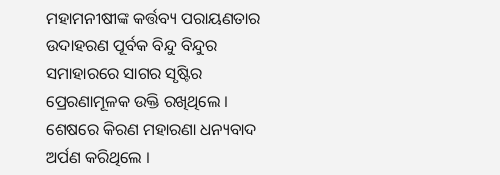ମହାମନୀଷୀଙ୍କ କର୍ତ୍ତବ୍ୟ ପରାୟଣତାର ଉଦାହରଣ ପୂର୍ବକ ବିନ୍ଦୁ ବିନ୍ଦୁର ସମାହାରରେ ସାଗର ସୃଷ୍ଟିର ପ୍ରେରଣାମୂଳକ ଉକ୍ତି ରଖିଥିଲେ । ଶେଷରେ କିରଣ ମହାରଣା ଧନ୍ୟବାଦ ଅର୍ପଣ କରିଥିଲେ ।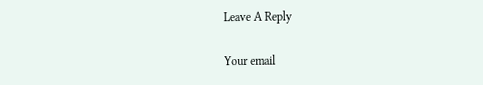Leave A Reply

Your email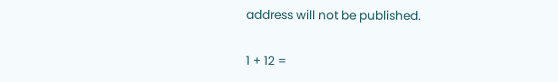address will not be published.

1 + 12 =